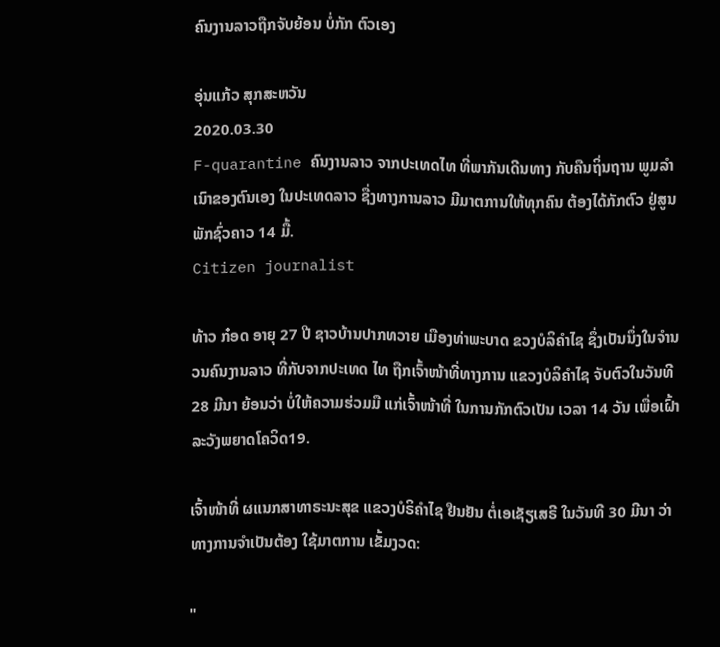ຄົນງານລາວຖືກຈັບຍ້ອນ ບໍ່ກັກ ຕົວເອງ

ອຸ່ນແກ້ວ ສຸກສະຫວັນ
2020.03.30
F-quarantine ຄົນງານລາວ ຈາກປະເທດໄທ ທີ່ພາກັນເດີນທາງ ກັບຄືນຖິ່ນຖານ ພູມລໍາເນົາຂອງຕົນເອງ ໃນປະເທດລາວ ຊື່ງທາງການລາວ ມີມາຕການໃຫ້ທຸກຄົນ ຕ້ອງໄດ້ກັກຕົວ ຢູ່ສູນພັກຊົ່ວຄາວ 14 ມື້.
Citizen journalist

ທ້າວ ກ໋ອດ ອາຍຸ 27 ປີ ຊາວບ້ານປາກທວາຍ ເມືອງທ່າພະບາດ ຂວງບໍລິຄຳໄຊ ຊຶ່ງເປັນນຶ່ງໃນຈຳນວນຄົນງານລາວ ທີ່ກັບຈາກປະເທດ ໄທ ຖືກເຈົ້າໜ້າທີ່ທາງການ ແຂວງບໍລິຄຳໄຊ ຈັບຕົວໃນວັນທີ 28 ມີນາ ຍ້ອນວ່າ ບໍ່ໃຫ້ຄວາມຮ່ວມມື ແກ່ເຈົ້າໜ້າທີ່ ໃນການກັກຕົວເປັນ ເວລາ 14 ວັນ ເພື່ອເຝົ້າລະວັງພຍາດໂຄວິດ19.

ເຈົ້າໜ້າທີ່ ຜແນກສາທາຣະນະສຸຂ ແຂວງບໍຣິຄຳໄຊ ຢືນຢັນ ຕໍ່ເອເຊັຽເສຣີ ໃນວັນທີ 30 ມີນາ ວ່າທາງການຈຳເປັນຕ້ອງ ໃຊ້ມາຕການ ເຂັ້ມງວດ:

"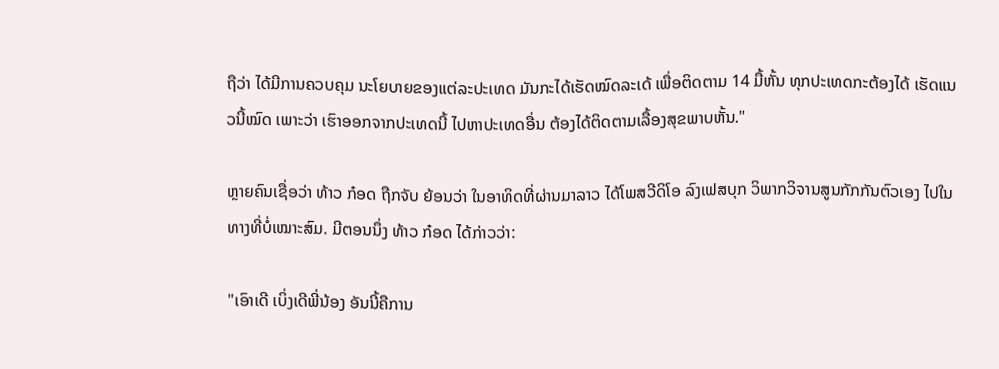ຖືວ່າ ໄດ້ມີການຄວບຄຸມ ນະໂຍບາຍຂອງແຕ່ລະປະເທດ ມັນກະໄດ້ເຮັດໝົດລະເດ້ ເພື່ອຕິດຕາມ 14 ມື້ຫັ້ນ ທຸກປະເທດກະຕ້ອງໄດ້ ເຮັດແນວນີ້ໝົດ ເພາະວ່າ ເຮົາອອກຈາກປະເທດນີ້ ໄປຫາປະເທດອື່ນ ຕ້ອງໄດ້ຕິດຕາມເລື້ອງສຸຂພາບຫັ້ນ."

ຫຼາຍຄົນເຊື່ອວ່າ ທ້າວ ກ໋ອດ ຖືກຈັບ ຍ້ອນວ່າ ໃນອາທິດທີ່ຜ່ານມາລາວ ໄດ້ໂພສວີດິໂອ ລົງເຟສບຸກ ວິພາກວິຈານສູນກັກກັນຕົວເອງ ໄປໃນທາງທີ່ບໍ່ເໝາະສົມ. ມີຕອນນຶ່ງ ທ້າວ ກ໋ອດ ໄດ້ກ່າວວ່າ:

"ເອົາເດີ ເບິ່ງເດີພີ່ນ້ອງ ອັນນີ້ຄືການ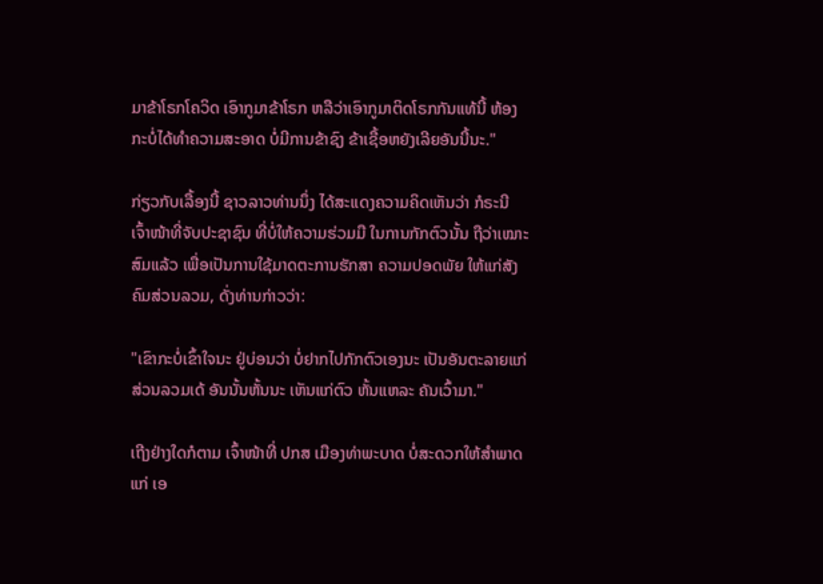ມາຂ້າໂຣກໂຄວິດ ເອົາກູມາຂ້າໂຣກ ຫລືວ່າເອົາກູມາຕິດໂຣກກັນແທ້ນີ້ ຫ້ອງກະບໍ່ໄດ້ທຳຄວາມສະອາດ ບໍ່ມີການຂ້າຊົງ ຂ້າເຊື້ອຫຍັງເລີຍອັນນີ້ນະ."

ກ່ຽວກັບເລື້ອງນີ້ ຊາວລາວທ່ານນຶ່ງ ໄດ້ສະແດງຄວາມຄິດເຫັນວ່າ ກໍຣະນີ ເຈົ້າໜ້າທີ່ຈັບປະຊາຊົນ ທີ່ບໍ່ໃຫ້ຄວາມຮ່ວມມື ໃນການກັກຕົວນັ້ນ ຖືວ່າເໝາະສົມແລ້ວ ເພື່ອເປັນການໃຊ້ມາດຕະການຮັກສາ ຄວາມປອດພັຍ ໃຫ້ແກ່ສັງຄົມສ່ວນລວມ, ດັ່ງທ່ານກ່າວວ່າ:

"ເຂົາກະບໍ່ເຂົ້າໃຈນະ ຢູ່ບ່ອນວ່າ ບໍ່ຢາກໄປກັກຕົວເອງນະ ເປັນອັນຕະລາຍແກ່ສ່ວນລວມເດ້ ອັນນັ້ນຫັ້ນນະ ເຫັນແກ່ຕົວ ຫັ້ນແຫລະ ຄັນເວົ້າມາ."

ເຖີງຢ່າງໃດກໍຕາມ ເຈົ້າໜ້າທີ່ ປກສ ເມືອງທ່າພະບາດ ບໍ່ສະດວກໃຫ້ສຳພາດ ແກ່ ເອ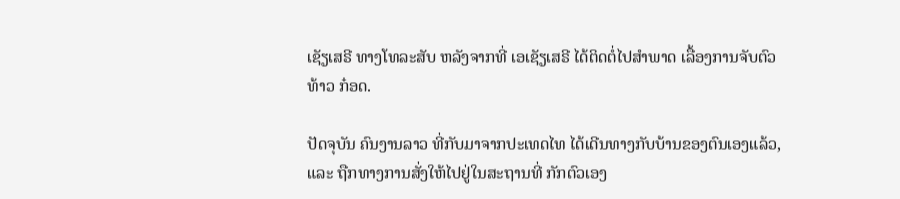ເຊັຽເສຣີ ທາງໂທລະສັບ ຫລັງຈາກທີ່ ເອເຊັຽເສຣີ ໄດ້ຕິດຕໍ່ໄປສຳພາດ ເລື້ອງການຈັບຕົວ ທ້າວ ກ໋ອດ.

ປັດຈຸບັນ ຄົນງານລາວ ທີ່ກັບມາຈາກປະເທດໄທ ໄດ້ເດີນທາງກັບບ້ານຂອງຕົນເອງແລ້ວ, ແລະ ຖືກທາງການສັ່ງໃຫ້ໄປຢູ່ໃນສະຖານທີ່ ກັກຕົວເອງ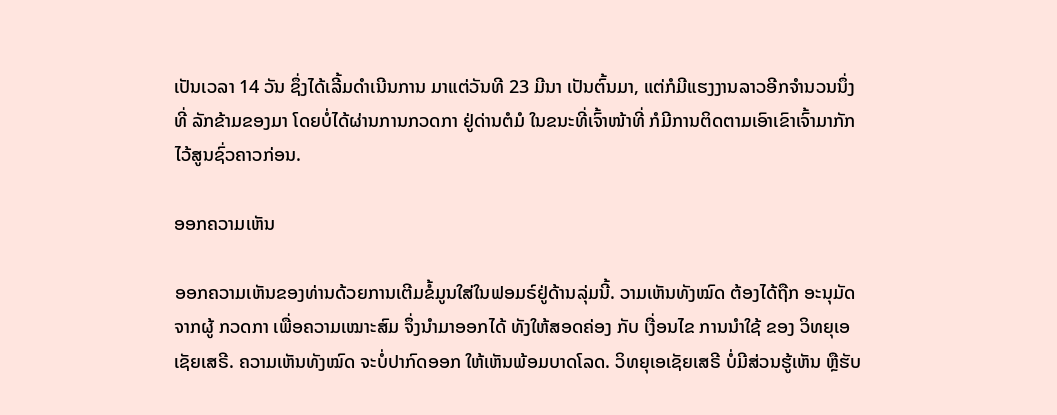ເປັນເວລາ 14 ວັນ ຊຶ່ງໄດ້ເລີ້ມດຳເນີນການ ມາແຕ່ວັນທີ 23 ມີນາ ເປັນຕົ້ນມາ, ແຕ່ກໍມີແຮງງານລາວອີກຈຳນວນນຶ່ງ ທີ່ ລັກຂ້າມຂອງມາ ໂດຍບໍ່ໄດ້ຜ່ານການກວດກາ ຢູ່ດ່ານຕໍມໍ ໃນຂນະທີ່ເຈົ້າໜ້າທີ່ ກໍມີການຕິດຕາມເອົາເຂົາເຈົ້າມາກັກໄວ້ສູນຊົ່ວຄາວກ່ອນ.

ອອກຄວາມເຫັນ

ອອກຄວາມເຫັນຂອງທ່ານດ້ວຍການເຕີມຂໍ້ມູນໃສ່ໃນຟອມຣ໌ຢູ່ດ້ານລຸ່ມນີ້. ວາມເຫັນທັງໝົດ ຕ້ອງໄດ້ຖືກ ອະນຸມັດ ຈາກຜູ້ ກວດກາ ເພື່ອຄວາມເໝາະສົມ ຈຶ່ງນໍາມາອອກໄດ້ ທັງໃຫ້ສອດຄ່ອງ ກັບ ເງື່ອນໄຂ ການນຳໃຊ້ ຂອງ ວິທຍຸເອເຊັຍເສຣີ. ຄວາມເຫັນທັງໝົດ ຈະບໍ່ປາກົດອອກ ໃຫ້ເຫັນພ້ອມບາດໂລດ. ວິທຍຸເອເຊັຍເສຣີ ບໍ່ມີສ່ວນຮູ້ເຫັນ ຫຼືຮັບ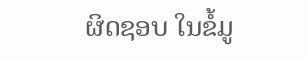ຜິດຊອບ ໃນຂໍ້ມູ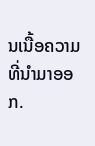ນເນື້ອຄວາມ ທີ່ນໍາມາອອກ.